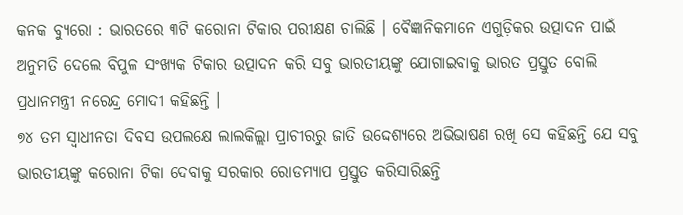କନକ ବ୍ୟୁରୋ : ଭାରତରେ ୩ଟି କରୋନା ଟିକାର ପରୀକ୍ଷଣ ଚାଲିଛି । ବୈଜ୍ଞାନିକମାନେ ଏଗୁଡ଼ିକର ଉତ୍ପାଦନ ପାଇଁ ଅନୁମତି ଦେଲେ ବିପୁଳ ସଂଖ୍ୟକ ଟିକାର ଉତ୍ପାଦନ କରି ସବୁ ଭାରତୀୟଙ୍କୁ ଯୋଗାଇବାକୁ ଭାରତ ପ୍ରସ୍ତୁତ ବୋଲି ପ୍ରଧାନମନ୍ତ୍ରୀ ନରେନ୍ଦ୍ର ମୋଦୀ କହିଛନ୍ତି ।
୭୪ ତମ ସ୍ୱାଧୀନତା ଦିବସ ଉପଲକ୍ଷେ ଲାଲକିଲ୍ଲା ପ୍ରାଚୀରରୁ ଜାତି ଉଦ୍ଦେଶ୍ୟରେ ଅଭିଭାଷଣ ରଖି ସେ କହିଛନ୍ତି ଯେ ସବୁ ଭାରତୀୟଙ୍କୁ କରୋନା ଟିକା ଦେବାକୁ ସରକାର ରୋଡମ୍ୟାପ ପ୍ରସ୍ତୁତ କରିସାରିଛନ୍ତି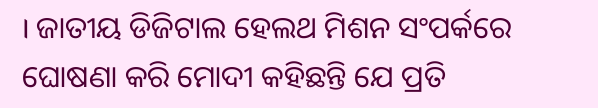। ଜାତୀୟ ଡିଜିଟାଲ ହେଲଥ ମିଶନ ସଂପର୍କରେ ଘୋଷଣା କରି ମୋଦୀ କହିଛନ୍ତି ଯେ ପ୍ରତି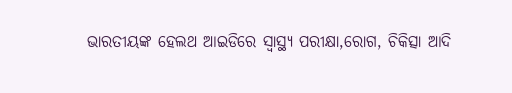ଭାରତୀୟଙ୍କ ହେଲଥ ଆଇଡିରେ ସ୍ୱାସ୍ଥ୍ୟ ପରୀକ୍ଷା,ରୋଗ, ଚିକିତ୍ସା ଆଦି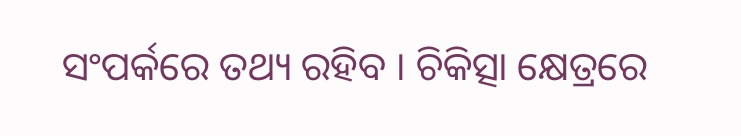ସଂପର୍କରେ ତଥ୍ୟ ରହିବ । ଚିକିତ୍ସା କ୍ଷେତ୍ରରେ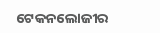ଟେକନଲୋଜୀର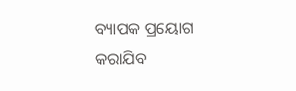ବ୍ୟାପକ ପ୍ରୟୋଗ କରାଯିବ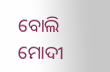ବୋଲି ମୋଦୀ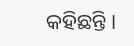କହିଛନ୍ତି ।